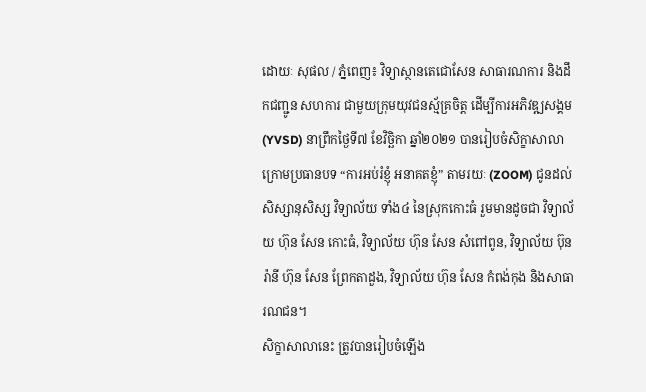ដោយៈ សុផល / ភ្នំពេញ៖ វិទ្យាស្ថានតេជោសែន សាធារណការ និងដឹកជញ្ជូន សហការ ជាមួយក្រុមយុវជនស្ម័គ្រចិត្ត ដើម្បីការអភិវឌ្ឍសង្គម (YVSD) នាព្រឹកថ្ងៃទី៧ ខែវិច្ឆិកា ឆ្នាំ២០២១ បានរៀបចំសិក្ខាសាលា ក្រោមប្រធានបទ “ការអប់រំខ្ញុំ អនាគតខ្ញុំ” តាមរយៈ (ZOOM) ជូនដល់សិស្សានុសិស្ស វិទ្យាល័យ ទាំង៤ នៃស្រុកកោះធំ រួមមានដូចជា វិទ្យាល័យ ហ៊ុន សែន កោះធំ, វិទ្យាល័យ ហ៊ុន សែន សំពៅពូន, វិទ្យាល័យ ប៊ុន រ៉ានី ហ៊ុន សែន ព្រែកតាដួង, វិទ្យាល័យ ហ៊ុន សែន កំពង់កុង និងសាធារណជន។
សិក្ខាសាលានេះ ត្រូវបានរៀបចំឡើង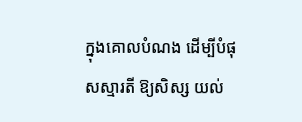ក្នុងគោលបំណង ដើម្បីបំផុសស្មារតី ឱ្យសិស្ស យល់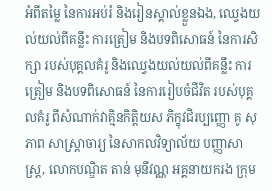អំពីតម្លៃ នៃការអប់រំ និងរៀនស្គាល់ខ្លួនឯង, ឈ្វេងយល់យល់ពីគន្លឹះ ការត្រៀម និងបទពិសោធន៍ នៃការសិក្សា របស់បុគ្គលគំរូ និងឈ្វេងយល់យល់ពីគន្លឹះ ការត្រៀម និងបទពិសោធន៍ នៃការរៀបចំជីវិត របស់បុគ្គលគំរូ ពីសំណាក់វាគ្មិនកិត្ដិយស ភិក្ខុវជិរប្បញ្ញោ គូ សុភាព សាស្ដ្រាចារ្យ នៃសាកលវិទ្យាល័យ បញ្ញាសាស្ដ្រ, លោកបណ្ឌិត តាន់ មុនីវណ្ណ អគ្គនាយករង ក្រុម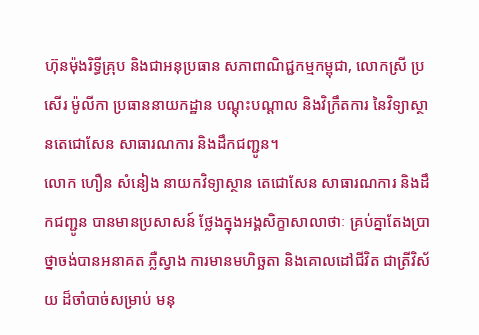ហ៊ុនម៉ុងរិទ្ធីគ្រុប និងជាអនុប្រធាន សភាពាណិជ្ជកម្មកម្ពុជា, លោកស្រី ប្រសើរ ម៉ូលីកា ប្រធាននាយកដ្ឋាន បណ្ដុះបណ្ដាល និងវិក្រឹតការ នៃវិទ្យាស្ថានតេជោសែន សាធារណការ និងដឹកជញ្ជូន។
លោក ហឿន សំនៀង នាយកវិទ្យាស្ថាន តេជោសែន សាធារណការ និងដឹកជញ្ជូន បានមានប្រសាសន៍ ថ្លែងក្នុងអង្គសិក្ខាសាលាថាៈ គ្រប់គ្នាតែងប្រាថ្នាចង់បានអនាគត ភ្លឺស្វាង ការមានមហិច្ឆតា និងគោលដៅជីវិត ជាត្រីវិស័យ ដ៏ចាំបាច់សម្រាប់ មនុ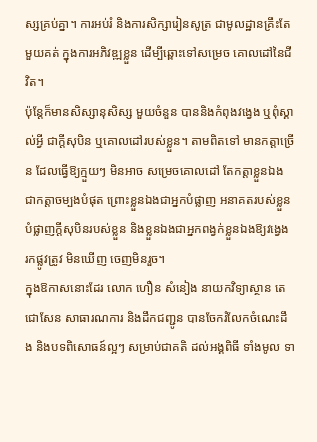ស្សគ្រប់គ្នា។ ការអប់រំ និងការសិក្សារៀនសូត្រ ជាមូលដ្ឋានគ្រឹះតែមួយគត់ ក្នុងការអភិវឌ្ឍខ្លួន ដើម្បីឆ្ពោះទៅសម្រេច គោលដៅនៃជីវិត។
ប៉ុន្តែក៏មានសិស្សានុសិស្ស មួយចំនួន បាននិងកំពុងវង្វេង ឬពុំស្គាល់អ្វី ជាក្តីសុបិន ឬគោលដៅរបស់ខ្លួន។ តាមពិតទៅ មានកត្តាច្រើន ដែលធ្វើឱ្យក្មួយៗ មិនអាច សម្រេចគោលដៅ តែកត្តាខ្លួនឯង ជាកត្តាចម្បងបំផុត ព្រោះខ្លួនឯងជាអ្នកបំផ្លាញ អនាគតរបស់ខ្លួន បំផ្លាញក្តីសុបិនរបស់ខ្លួន និងខ្លួនឯងជាអ្នកពង្វក់ខ្លួនឯងឱ្យវង្វេង រកផ្លូវត្រូវ មិនឃើញ ចេញមិនរួច។
ក្នុងឱកាសនោះដែរ លោក ហឿន សំនៀង នាយកវិទ្យាស្ថាន តេជោសែន សាធារណការ និងដឹកជញ្ជូន បានចែករំលែកចំណេះដឹង និងបទពិសោធន៍ល្អៗ សម្រាប់ជាគតិ ដល់អង្គពិធី ទាំងមូល ទា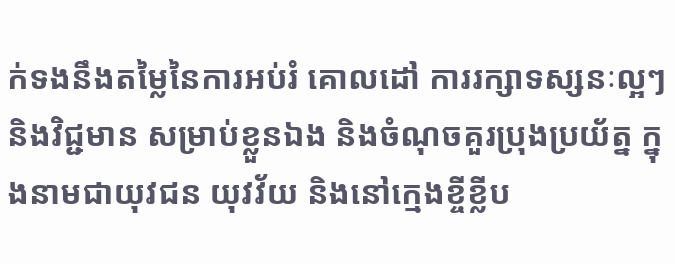ក់ទងនឹងតម្លៃនៃការអប់រំ គោលដៅ ការរក្សាទស្សនៈល្អៗ និងវិជ្ជមាន សម្រាប់ខ្លួនឯង និងចំណុចគួរប្រុងប្រយ័ត្ន ក្នុងនាមជាយុវជន យុវវ័យ និងនៅក្មេងខ្ចីខ្លីប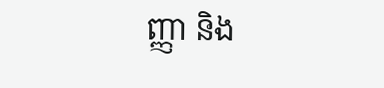ញ្ញា និង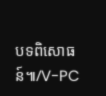បទពិសោធន៍៕/V-PC